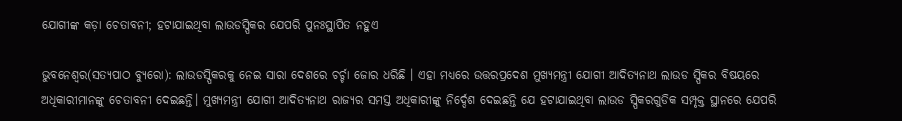ଯୋଗୀଙ୍କ କଡ଼ା ଚେତାବନୀ; ହଟାଯାଇଥିବା ଲାଉଡସ୍ପିକର ଯେପରି ପୁନଃସ୍ଥାପିତ ନହୁଏ

ଭୁବନେଶ୍ୱର(ସତ୍ୟପାଠ ବ୍ୟୁରୋ): ଲାଉଡସ୍ପିକରକୁ ନେଇ ସାରା ଦେଶରେ ଚର୍ଚ୍ଚା ଜୋର ଧରିଛି । ଏହା ମଧ୍ୟରେ ଉତ୍ତରପ୍ରଦେଶ ମୁଖ୍ୟମନ୍ତ୍ରୀ ଯୋଗୀ ଆଦିତ୍ୟନାଥ ଲାଉଡ ସ୍ପିକର ବିଷୟରେ ଅଧିକାରୀମାନଙ୍କୁ ଚେତାବନୀ ଦେଇଛନ୍ତି। ମୁଖ୍ୟମନ୍ତ୍ରୀ ଯୋଗୀ ଆଦିତ୍ୟନାଥ ରାଜ୍ୟର ସମସ୍ତ ଅଧିକାରୀଙ୍କୁ ନିର୍ଦ୍ଦେଶ ଦେଇଛନ୍ତି ଯେ ହଟାଯାଇଥିବା ଲାଉଡ ସ୍ପିକରଗୁଡିକ ସମ୍ପୃକ୍ତ ସ୍ଥାନରେ ଯେପରି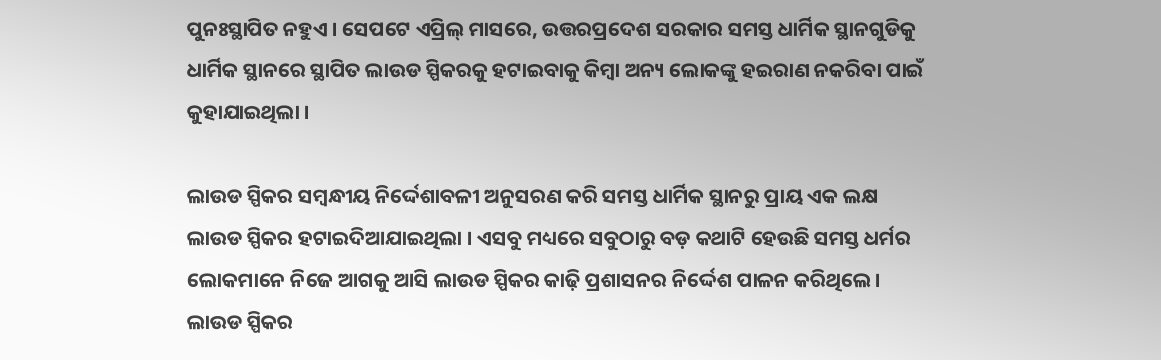ପୁନଃସ୍ଥାପିତ ନହୁଏ । ସେପଟେ ଏପ୍ରିଲ୍ ମାସରେ, ଉତ୍ତରପ୍ରଦେଶ ସରକାର ସମସ୍ତ ଧାର୍ମିକ ସ୍ଥାନଗୁଡିକୁ ଧାର୍ମିକ ସ୍ଥାନରେ ସ୍ଥାପିତ ଲାଉଡ ସ୍ପିକରକୁ ହଟାଇବାକୁ କିମ୍ବା ଅନ୍ୟ ଲୋକଙ୍କୁ ହଇରାଣ ନକରିବା ପାଇଁ କୁହାଯାଇଥିଲା ।

ଲାଉଡ ସ୍ପିକର ସମ୍ବନ୍ଧୀୟ ନିର୍ଦ୍ଦେଶାବଳୀ ଅନୁସରଣ କରି ସମସ୍ତ ଧାର୍ମିକ ସ୍ଥାନରୁ ପ୍ରାୟ ଏକ ଲକ୍ଷ ଲାଉଡ ସ୍ପିକର ହଟାଇଦିଆଯାଇଥିଲା । ଏସବୁ ମଧ୍ୟରେ ସବୁଠାରୁ ବଡ଼ କଥାଟି ହେଉଛି ସମସ୍ତ ଧର୍ମର ଲୋକମାନେ ନିଜେ ଆଗକୁ ଆସି ଲାଉଡ ସ୍ପିକର କାଢ଼ି ପ୍ରଶାସନର ନିର୍ଦ୍ଦେଶ ପାଳନ କରିଥିଲେ। ଲାଉଡ ସ୍ପିକର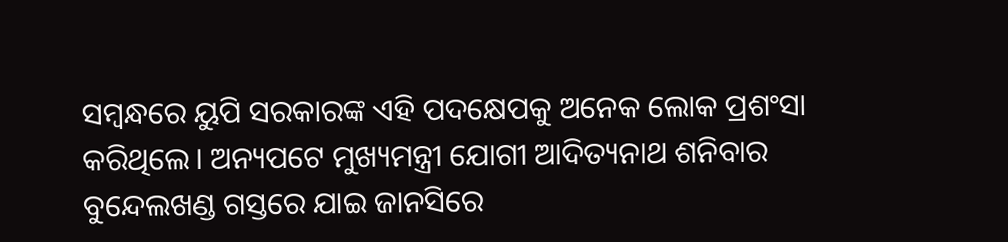ସମ୍ବନ୍ଧରେ ୟୁପି ସରକାରଙ୍କ ଏହି ପଦକ୍ଷେପକୁ ଅନେକ ଲୋକ ପ୍ରଶଂସା କରିଥିଲେ। ଅନ୍ୟପଟେ ମୁଖ୍ୟମନ୍ତ୍ରୀ ଯୋଗୀ ଆଦିତ୍ୟନାଥ ଶନିବାର ବୁନ୍ଦେଲଖଣ୍ଡ ଗସ୍ତରେ ଯାଇ ଜାନସିରେ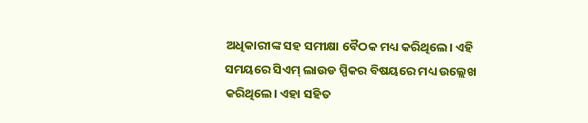ଅଧିକାରୀଙ୍କ ସହ ସମୀକ୍ଷା ବୈଠକ ମଧ୍ୟ କରିଥିଲେ। ଏହି ସମୟରେ ସିଏମ୍ ଲାଉଡ ସ୍ପିକର ବିଷୟରେ ମଧ୍ୟ ଉଲ୍ଲେଖ କରିଥିଲେ। ଏହା ସହିତ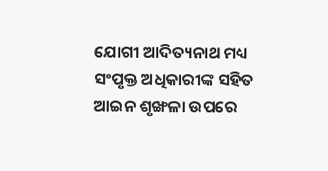ଯୋଗୀ ଆଦିତ୍ୟନାଥ ମଧ୍ୟ ସଂପୃକ୍ତ ଅଧିକାରୀଙ୍କ ସହିତ ଆଇନ ଶୃଙ୍ଖଳା ଉପରେ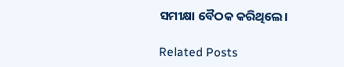ସମୀକ୍ଷା ବୈଠକ କରିଥିଲେ।

Related Posts